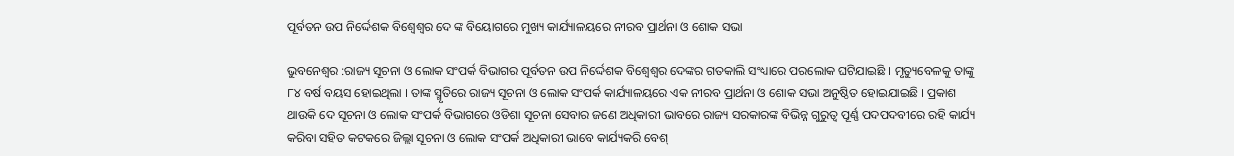ପୂର୍ବତନ ଉପ ନିର୍ଦ୍ଦେଶକ ବିଶ୍ୱେଶ୍ୱର ଦେ ଙ୍କ ବିୟୋଗରେ ମୁଖ୍ୟ କାର୍ଯ୍ୟାଳୟରେ ନୀରବ ପ୍ରାର୍ଥନା ଓ ଶୋକ ସଭା

ଭୁବନେଶ୍ୱର :ରାଜ୍ୟ ସୂଚନା ଓ ଲୋକ ସଂପର୍କ ବିଭାଗର ପୂର୍ବତନ ଉପ ନିର୍ଦ୍ଦେଶକ ବିଶ୍ୱେଶ୍ୱର ଦେଙ୍କର ଗତକାଲି ସଂଧ୍ୟାରେ ପରଲୋକ ଘଟିଯାଇଛି । ମୃତ୍ୟୁବେଳକୁ ତାଙ୍କୁ ୮୪ ବର୍ଷ ବୟସ ହୋଇଥିଲା । ତାଙ୍କ ସ୍ମୃତିରେ ରାଜ୍ୟ ସୂଚନା ଓ ଲୋକ ସଂପର୍କ କାର୍ଯ୍ୟାଳୟରେ ଏକ ନୀରବ ପ୍ରାର୍ଥନା ଓ ଶୋକ ସଭା ଅନୁଷ୍ଠିତ ହୋଇଯାଇଛି । ପ୍ରକାଶ ଥାଉକି ଦେ ସୂଚନା ଓ ଲୋକ ସଂପର୍କ ବିଭାଗରେ ଓଡିଶା ସୂଚନା ସେବାର ଜଣେ ଅଧିକାରୀ ଭାବରେ ରାଜ୍ୟ ସରକାରଙ୍କ ବିଭିନ୍ନ ଗୁରୁତ୍ୱ ପୂର୍ଣ୍ଣ ପଦପଦବୀରେ ରହି କାର୍ଯ୍ୟ କରିବା ସହିତ କଟକରେ ଜିଲ୍ଲା ସୂଚନା ଓ ଲୋକ ସଂପର୍କ ଅଧିକାରୀ ଭାବେ କାର୍ଯ୍ୟକରି ବେଶ୍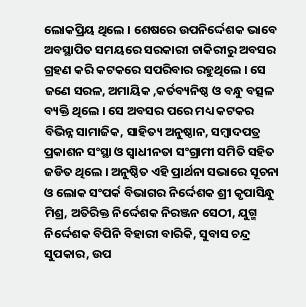ଲୋକପ୍ରିୟ ଥିଲେ । ଶେଷରେ ଉପନିର୍ଦ୍ଦେଶକ ଭାବେ ଅବସ୍ଥାପିତ ସମୟରେ ସରକାରୀ ଚାକିରୀରୁ ଅବସର ଗ୍ରହଣ କରି କଟକରେ ସପରିବାର ରହୁଥିଲେ । ସେ ଜଣେ ସରଳ, ଅମାୟିକ ,କର୍ତବ୍ୟନିଷ୍ଠ ଓ ବନ୍ଧୁ ବତ୍ସଳ ବ୍ୟକ୍ତି ଥିଲେ । ସେ ଅବସର ପରେ ମଧ୍ୟ କଟକର ବିଭିନ୍ନ ସାମାଜିକ, ସାହିତ୍ୟ ଅନୁଷ୍ଠାନ, ସମ୍ବାଦପତ୍ର ପ୍ରକାଶନ ସଂସ୍ଥା ଓ ସ୍ୱାଧୀନତା ସଂଗ୍ରାମୀ ସମିତି ସହିତ ଜଡିତ ଥିଲେ । ଅନୁଷ୍ଠିତ ଏହି ପ୍ରାର୍ଥନା ସଭାରେ ସୂଚନା ଓ ଲୋକ ସଂପର୍କ ବିଭାଗର ନିର୍ଦ୍ଦେଶକ ଶ୍ରୀ କୃପାସିନ୍ଧୁ ମିଶ୍ର, ଅତିରିକ୍ତ ନିର୍ଦ୍ଦେଶକ ନିରଞ୍ଜନ ସେଠୀ, ଯୁଗ୍ମ ନିର୍ଦ୍ଦେଶକ ବିପିନି ବିହାରୀ ବାରିକି, ସୁବାସ ଚନ୍ଦ୍ର ସୁପକାର, ଉପ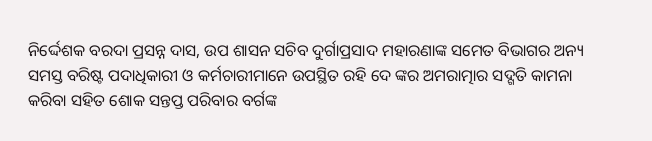ନିର୍ଦ୍ଦେଶକ ବରଦା ପ୍ରସନ୍ନ ଦାସ, ଉପ ଶାସନ ସଚିବ ଦୁର୍ଗାପ୍ରସାଦ ମହାରଣାଙ୍କ ସମେତ ବିଭାଗର ଅନ୍ୟ ସମସ୍ତ ବରିଷ୍ଟ ପଦାଧିକାରୀ ଓ କର୍ମଚାରୀମାନେ ଉପସ୍ଥିତ ରହି ଦେ ଙ୍କର ଅମରାତ୍ମାର ସଦ୍ଗତି କାମନା କରିବା ସହିତ ଶୋକ ସନ୍ତପ୍ତ ପରିବାର ବର୍ଗଙ୍କ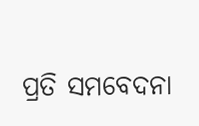ପ୍ରତି ସମବେଦନା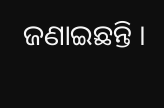ଜଣାଇଛନ୍ତି ।